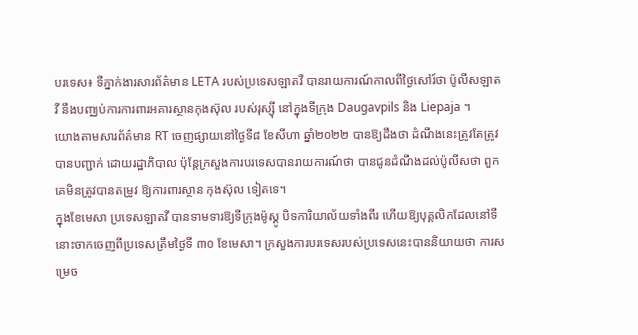បរទេស៖ ទីភ្នាក់ងារសារព័ត៌មាន LETA របស់ប្រទេសឡាតវី បានរាយការណ៍កាលពីថ្ងៃសៅរ៍ថា ប៉ូលីសឡាតវី នឹងបញ្ឈប់ការការពារអគារស្ថានកុងស៊ុល របស់រុស្ស៊ី នៅក្នុងទីក្រុង Daugavpils និង Liepaja ។
យោងតាមសារព័ត៌មាន RT ចេញផ្សាយនៅថ្ងៃទី៨ ខែសីហា ឆ្នាំ២០២២ បានឱ្យដឹងថា ដំណឹងនេះត្រូវតែត្រូវបានបញ្ជាក់ ដោយរដ្ឋាភិបាល ប៉ុន្តែក្រសួងការបរទេសបានរាយការណ៍ថា បានជូនដំណឹងដល់ប៉ូលីសថា ពួកគេមិនត្រូវបានតម្រូវ ឱ្យការពារស្ថាន កុងស៊ុល ទៀតទេ។
ក្នុងខែមេសា ប្រទេសឡាតវី បានទាមទារឱ្យទីក្រុងម៉ូស្គូ បិទការិយាល័យទាំងពីរ ហើយឱ្យបុគ្គលិកដែលនៅទីនោះចាកចេញពីប្រទេសត្រឹមថ្ងៃទី ៣០ ខែមេសា។ ក្រសួងការបរទេសរបស់ប្រទេសនេះបាននិយាយថា ការសម្រេច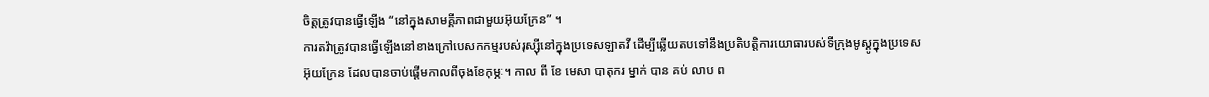ចិត្តត្រូវបានធ្វើឡើង “នៅក្នុងសាមគ្គីភាពជាមួយអ៊ុយក្រែន” ។
ការតវ៉ាត្រូវបានធ្វើឡើងនៅខាងក្រៅបេសកកម្មរបស់រុស្ស៊ីនៅក្នុងប្រទេសឡាតវី ដើម្បីឆ្លើយតបទៅនឹងប្រតិបត្តិការយោធារបស់ទីក្រុងមូស្គូក្នុងប្រទេសអ៊ុយក្រែន ដែលបានចាប់ផ្តើមកាលពីចុងខែកុម្ភៈ។ កាល ពី ខែ មេសា បាតុករ ម្នាក់ បាន គប់ លាប ព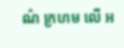ណ៌ ក្រហម លើ អ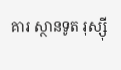គារ ស្ថានទូត រុស្ស៊ី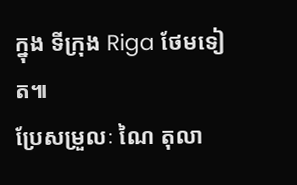ក្នុង ទីក្រុង Riga ថែមទៀត៕
ប្រែសម្រួលៈ ណៃ តុលា